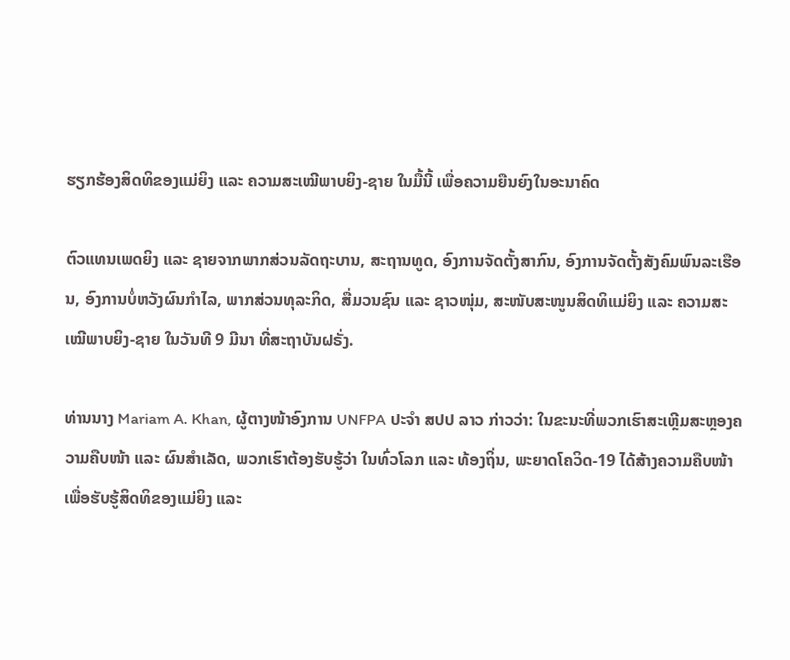ຮຽກຮ້ອງສິດທິຂອງແມ່ຍິງ ແລະ ຄວາມສະເໝີພາບຍິງ-ຊາຍ ໃນມື້ນີ້ ເພື່ອຄວາມຍືນຍົງໃນອະນາຄົດ

ຕົວແທນເພດຍິງ ແລະ ຊາຍຈາກພາກສ່ວນລັດຖະບານ, ສະຖານທູດ, ອົງການຈັດຕັ້ງສາກົນ, ອົງການຈັດຕັ້ງສັງຄົມພົນລະເຮືອນ, ອົງການບໍ່ຫວັງຜົນກຳໄລ, ພາກສ່ວນທຸລະກິດ, ສື່ມວນຊົນ ແລະ ຊາວໜຸ່ມ, ສະໜັບສະໜູນສິດທິແມ່ຍິງ ແລະ ຄວາມສະເໝີພາບຍິງ-ຊາຍ ໃນວັນທີ 9 ມີນາ ທີ່ສະຖາບັນຝຣັ່ງ.

ທ່ານນາງ Mariam A. Khan, ຜູ້ຕາງໜ້າອົງການ UNFPA ປະຈຳ ສປປ ລາວ ກ່າວວ່າ: ໃນຂະນະທີ່ພວກເຮົາສະເຫຼີມສະຫຼອງຄວາມຄືບໜ້າ ແລະ ຜົນສຳເລັດ, ພວກເຮົາຕ້ອງຮັບຮູ້ວ່າ ໃນທົ່ວໂລກ ແລະ ທ້ອງຖິ່ນ, ພະຍາດໂຄວິດ-19 ໄດ້ສ້າງຄວາມຄືບໜ້າເພື່ອຮັບຮູ້ສິດທິຂອງແມ່ຍິງ ແລະ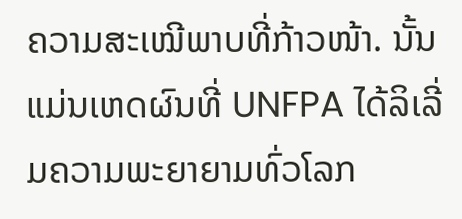ຄວາມສະເໝີພາບທີ່ກ້າວໜ້າ. ນັ້ນແມ່ນເຫດຜົນທີ່ UNFPA ໄດ້ລິເລີ່ມຄວາມພະຍາຍາມທົ່ວໂລກ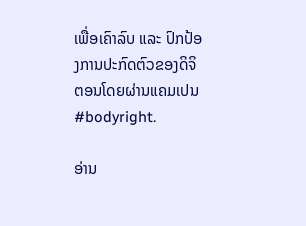ເພື່ອເຄົາລົບ ແລະ ປົກປ້ອງການປະກົດຕົວຂອງດິຈິຕອນໂດຍຜ່ານແຄມເປນ #bodyright.

ອ່ານ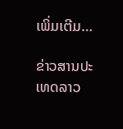ເພິ່ມເຕີມ…

ຂ່າວສານປະເທດລາວ